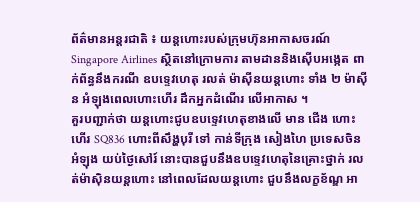ព័ត៌មានអន្តរជាតិ ៖ យន្តហោះរបស់ក្រុមហ៊ុនអាកាសចរណ៍ Singapore Airlines ស្ថិតនៅក្រោមការ តាមដាននិងស៊ើបអង្កេត ពាក់ព័ន្ធនឹងករណី ឧបទ្ទេវហេតុ រលត់ ម៉ាស៊ីនយន្តហោះ ទាំង ២ ម៉ាស៊ីន អំឡុងពេលហោះហើរ ដឹកអ្នកដំណើរ លើអាកាស ។
គួរបញ្ជាក់ថា យន្តហោះជូបឧបទ្ទេវហេតុខាងលើ មាន ជើង ហោះហើរ SQ836 ហោះពីសឹង្ហបុរី ទៅ កាន់ទីក្រុង សៀងហៃ ប្រទេសចិន អំឡុង យប់ថ្ងៃសៅរ៍ នោះបានជួបនឹងឧបទ្ទេវហេតុនៃគ្រោះថ្នាក់ រលត់ម៉ាស៊ិនយន្តហោះ នៅពេលដែលយន្តហោះ ជួបនឹងលក្ខខ័ណ្ឌ អា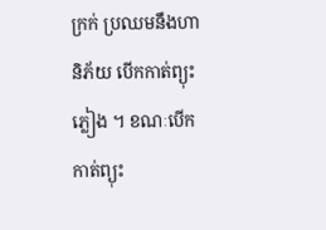ក្រក់ ប្រឈមនឹងហានិភ័យ បើកកាត់ព្យុះភ្លៀង ។ ខណៈបើកកាត់ព្យុះ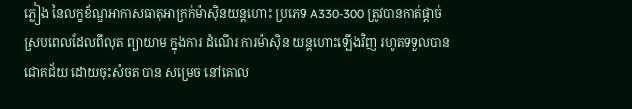ភ្លៀង នៃលក្ខខ័ណ្ឌអាកាសធាតុអាក្រក់ម៉ាស៊ិនយន្តហោះ ប្រភេទ A330-300 ត្រូវបានកាត់ផ្តាច់ ស្របពេលដែលពីលុត ព្យាយាម ក្នុងការ ដំណើរ ការម៉ាស៊ិន យន្តហោះឡើងវិញ រហូតទទួលបានជោគជ័យ ដោយចុះសំចត បាន សម្រេច នៅគោល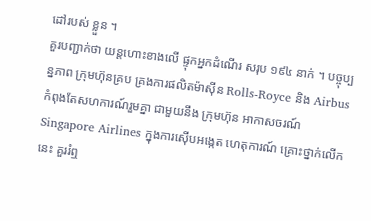ដៅរបស់ ខ្លួន ។
គួរបញ្ជាក់ថា យន្តហោះខាងលើ ផ្ទុកអ្នកដំណើរ សរុប ១៩៤ នាក់ ។ បច្ចុប្បន្នភាព ក្រុមហ៊ុនគ្រប គ្រងការផលិតម៉ាស៊ីន Rolls-Royce និង Airbus កំពុងតែសហការណ៍រួមគ្នា ជាមួយនឹង ក្រុមហ៊ុន អាកាសចរណ៍ Singapore Airlines ក្នុងការស៊ើបអង្កេត ហេតុការណ៍ គ្រោះថ្នាក់លើកនេះ គួររំឮ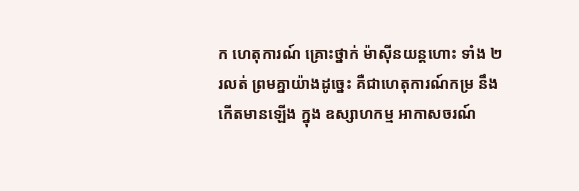ក ហេតុការណ៍ គ្រោះថ្នាក់ ម៉ាស៊ីនយន្តហោះ ទាំង ២ រលត់ ព្រមគ្នាយ៉ាងដូច្នេះ គឺជាហេតុការណ៍កម្រ នឹងកើតមានឡើង ក្នុង ឧស្សាហកម្ម អាកាសចរណ៍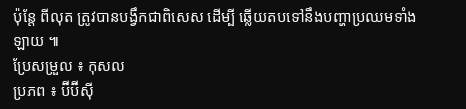ប៉ុន្តែ ពីលុត ត្រូវបានបង្វឹកជាពិសេស ដើម្បី ឆ្លើយតបទៅនឹងបញ្ហាប្រឈមទាំងឡាយ ៕
ប្រែសម្រួល ៖ កុសល
ប្រភព ៖ ប៊ីប៊ីស៊ី